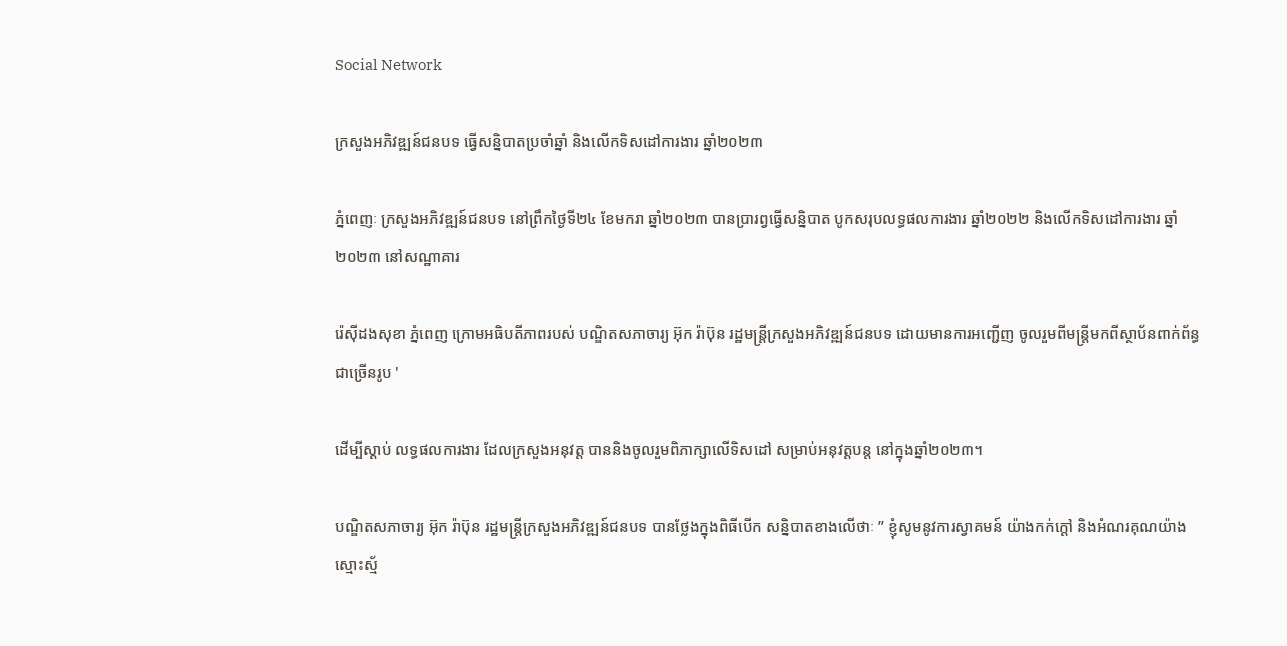Social Network

ក្រសួងអភិវឌ្ឍន៍ជនបទ ធ្វើសន្និបាតប្រចាំឆ្នាំ និងលើកទិសដៅការងារ ឆ្នាំ២០២៣

ភ្នំពេញៈ ក្រសួងអភិវឌ្ឍន៍ជនបទ នៅព្រឹកថ្ងៃទី២៤ ខែមករា ឆ្នាំ២០២៣ បានប្រារព្វធ្វើសន្និបាត បូកសរុបលទ្ធផលការងារ ឆ្នាំ២០២២ និងលើកទិសដៅការងារ ឆ្នាំ២០២៣ នៅសណ្ឋាគារ

រ៉េស៊ីដងសុខា ភ្នំពេញ ក្រោមអធិបតីភាពរបស់ បណ្ឌិតសភាចារ្យ អ៊ុក រ៉ាប៊ុន រដ្ឋមន្ត្រីក្រសួងអភិវឌ្ឍន៍ជនបទ ដោយមានការអញ្ជើញ ចូលរួមពីមន្ត្រីមកពីស្ថាប័នពាក់ព័ន្ធជាច្រើនរូប '

ដើម្បីស្តាប់ លទ្ធផលការងារ ដែលក្រសួងអនុវត្ត បាននិងចូលរួមពិភាក្សាលើទិសដៅ សម្រាប់អនុវត្តបន្ត នៅក្នុងឆ្នាំ២០២៣។

បណ្ឌិតសភាចារ្យ អ៊ុក រ៉ាប៊ុន រដ្ឋមន្ត្រីក្រសួងអភិវឌ្ឍន៍ជនបទ បានថ្លែងក្នុងពិធីបើក សន្និបាតខាងលើថាៈ ” ខ្ញុំសូមនូវការស្វាគមន៍ យ៉ាងកក់ក្តៅ និងអំណរគុណយ៉ាង ស្មោះស្ម័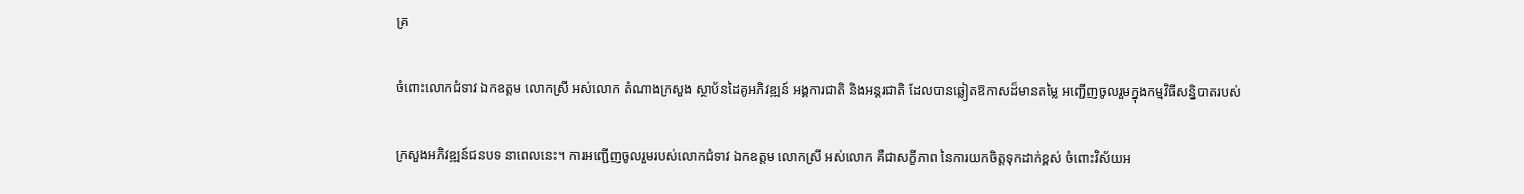គ្រ

ចំពោះលោកជំទាវ ឯកឧត្តម លោកស្រី អស់លោក តំណាងក្រសួង ស្ថាប័នដៃគូអភិវឌ្ឍន៍ អង្គការជាតិ និងអន្តរជាតិ ដែលបានឆ្លៀតឱកាសដ៏មានតម្លៃ អញ្ជើញចូលរួមក្នុងកម្មវិធីសន្និបាតរបស់

ក្រសួងអភិវឌ្ឍន៍ជនបទ នាពេលនេះ។ ការអញ្ជើញចូលរួមរបស់លោកជំទាវ ឯកឧត្តម លោកស្រី អស់លោក គឺជាសក្ខីភាព នៃការយកចិត្តទុកដាក់ខ្ពស់ ចំពោះវិស័យអ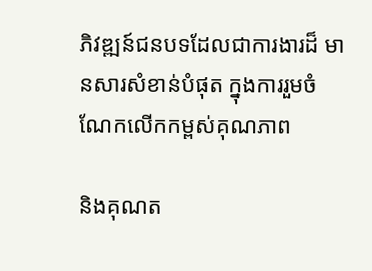ភិវឌ្ឍន៍ជនបទដែលជាការងារដ៏ មានសារសំខាន់បំផុត ក្នុងការរួមចំណែកលើកកម្ពស់គុណភាព

និងគុណត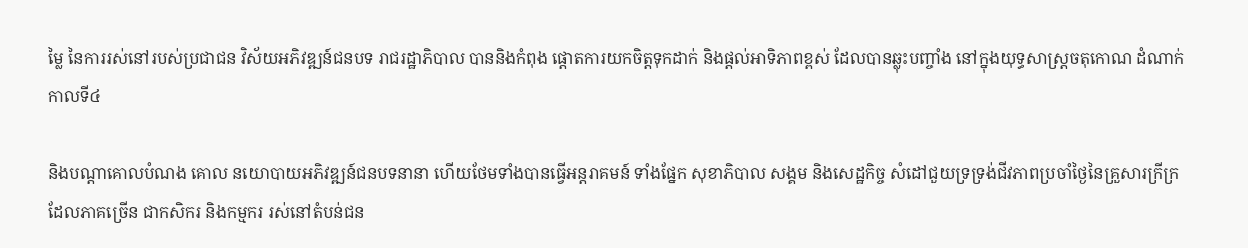ម្លៃ នៃការរស់នៅរបស់ប្រជាជន វិស័យអភិវឌ្ឍន៍ជនបទ រាជរដ្ឋាភិបាល បាននិងកំពុង ផ្តោតការយកចិត្តទុកដាក់ និងផ្តល់អាទិភាពខ្ពស់ ដែលបានឆ្លុះបញ្ចាំង នៅក្នុងយុទ្ធសាស្រ្តចតុកោណ ដំណាក់កាលទី៤

និងបណ្តាគោលបំណង គោល នយោបាយអភិវឌ្ឍន៍ជនបទនានា ហើយថែមទាំងបានធ្វើអន្តរាគមន៍ ទាំងផ្នែក សុខាភិបាល សង្គម និងសេដ្ឋកិច្ច សំដៅជួយទ្រទ្រង់ជីវភាពប្រចាំថ្ងៃនៃគ្រួសារក្រីក្រ ដែលភាគច្រើន ជាកសិករ និងកម្មករ រស់នៅតំបន់ជន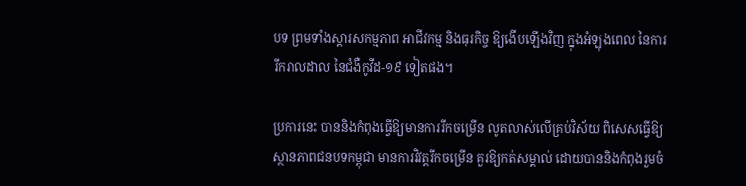បទ ព្រមទាំងស្តារសកម្មភាព អាជីវកម្ម និងធុរកិច្ច ឱ្យងើបឡើងវិញ ក្នុងអំឡុងពេល នៃការរីករាលដាល នៃជំងឺកូវីដ-១៩ ទៀតផង។

ប្រការនេះ បាននិងកំពុងធ្វើឱ្យមានការរីកចម្រើន លូតលាស់លើគ្រប់វិស័យ ពិសេសធ្វើឱ្យស្ថានភាពជនបទកម្ពុជា មានការវិវត្តរីកចម្រើន គួរឱ្យកត់សម្គាល់ ដោយបាននិងកំពុងរួមចំ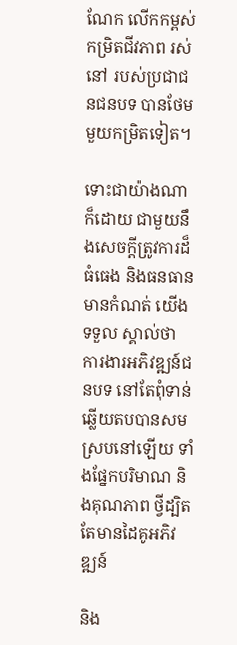ណែក លើកកម្ពស់កម្រិតជីវភាព រស់នៅ របស់ប្រជាជនជនបទ បានថែមមួយកម្រិតទៀត។

ទោះជាយ៉ាងណា ក៏ដោយ ជាមួយនឹងសេចក្តីត្រូវការដ៏ធំធេង និងធនធានមានកំណត់ យើងទទួល ស្គាល់ថា ការងារអភិវឌ្ឍន៍ជនបទ នៅតែពុំទាន់ឆ្លើយតបបានសមស្របនៅឡើយ ទាំងផ្នែកបរិមាណ និងគុណភាព ថ្វីដ្បិតតែមានដៃគូអភិវឌ្ឍន៍

និង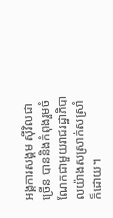អង្គការសង្គម ស៊ីវិលជាច្រើន បាននិងកំពុងរួមចំណែកជាមួយរាជរដ្ឋាភិបាលយ៉ាងសស្រាក់សស្រាំ ក៏ដោយ។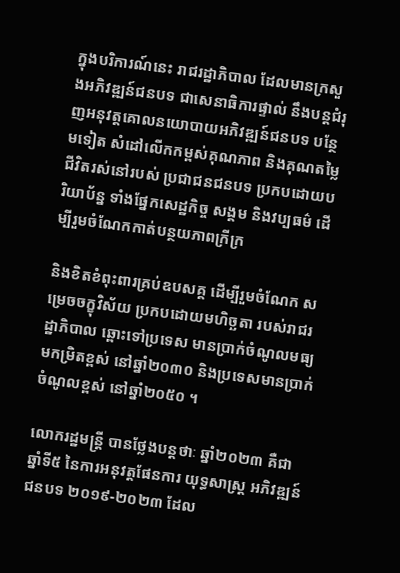ក្នុងបរិការណ៍នេះ រាជរដ្ឋាភិបាល ដែលមានក្រសួងអភិវឌ្ឍន៍ជនបទ ជាសេនាធិការផ្ទាល់ នឹងបន្តជំរុញអនុវត្តគោលនយោបាយអភិវឌ្ឍន៍ជនបទ បន្ថែមទៀត សំដៅលើកកម្ពស់គុណភាព និងគុណតម្លៃ ជីវិតរស់នៅរបស់ ប្រជាជនជនបទ ប្រកបដោយបរិយាប័ន្ន ទាំងផ្នែកសេដ្ឋកិច្ច សង្គម និងវប្បធម៌ ដើម្បីរួមចំណែកកាត់បន្ថយភាពក្រីក្រ

និងខិតខំពុះពារគ្រប់ឧបសគ្គ ដើម្បីរួមចំណែក សម្រេចចក្ខុវិស័យ ប្រកបដោយមហិច្ឆតា របស់រាជរដ្ឋាភិបាល ឆ្ពោះទៅប្រទេស មានប្រាក់ចំណូលមធ្យមកម្រិតខ្ពស់ នៅឆ្នាំ២០៣០ និងប្រទេសមានប្រាក់ ចំណូលខ្ពស់ នៅឆ្នាំ២០៥០ ។

លោករដ្ឋមន្ត្រី បានថ្លែងបន្តថាៈ ឆ្នាំ២០២៣ គឺជាឆ្នាំទី៥ នៃការអនុវត្តផែនការ យុទ្ធសាស្រ្ត អភិវឌ្ឍន៍ជនបទ ២០១៩-២០២៣ ដែល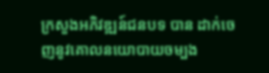ក្រសួងអភិវឌ្ឍន៍ជនបទ បាន ដាក់ចេញនូវគោលនយោបាយចម្បង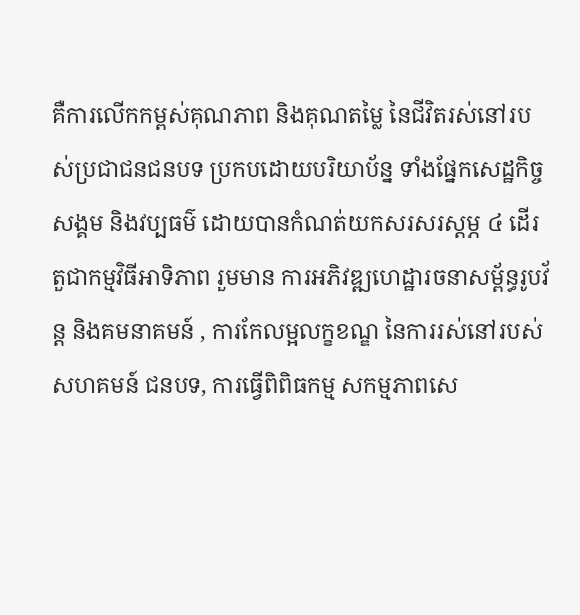គឺការលើកកម្ពស់គុណភាព និងគុណតម្លៃ នៃជីវិតរស់នៅរបស់ប្រជាជនជនបទ ប្រកបដោយបរិយាប័ន្ន ទាំងផ្នែកសេដ្ឋកិច្ច សង្គម និងវប្បធម៌ ដោយបានកំណត់យកសរសរស្តម្ភ ៤ ដើរតួជាកម្មវិធីអាទិភាព រួមមាន ការអភិវឌ្ឍហេដ្ឋារចនាសម្ព័ន្ធរូបវ័ន្ត និងគមនាគមន៍ , ការកែលម្អលក្ខខណ្ឌ នៃការរស់នៅរបស់សហគមន៍ ជនបទ, ការធ្វើពិពិធកម្ម សកម្មភាពសេ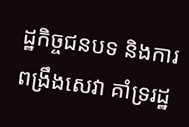ដ្ឋកិច្ចជនបទ និងការពង្រឹងសេវា គាំទ្ររដ្ឋ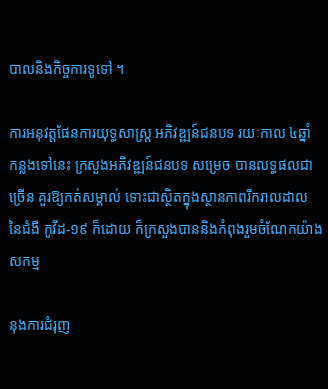បាលនិងកិច្ចការទូទៅ ។

ការអនុវត្តផែនការយុទ្ធសាស្រ្ត អភិវឌ្ឍន៍ជនបទ រយៈកាល ៤ឆ្នាំ កន្លងទៅនេះ ក្រសួងអភិវឌ្ឍន៍ជនបទ សម្រេច បានលទ្ធផលជាច្រើន គួរឱ្យកត់សម្គាល់ ទោះជាស្ថិតក្នុងស្ថានភាពរីករាលដាល នៃជំងឺ កូវីដ-១៩ ក៏ដោយ ក៏ក្រសួងបាននិងកំពុងរួមចំណែកយ៉ាងសកម្ម

នុងការជំរុញ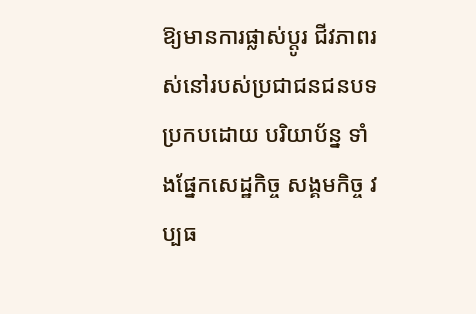ឱ្យមានការផ្លាស់ប្តូរ ជីវភាពរស់នៅរបស់ប្រជាជនជនបទ ប្រកបដោយ បរិយាប័ន្ន ទាំងផ្នែកសេដ្ឋកិច្ច សង្គមកិច្ច វប្បធ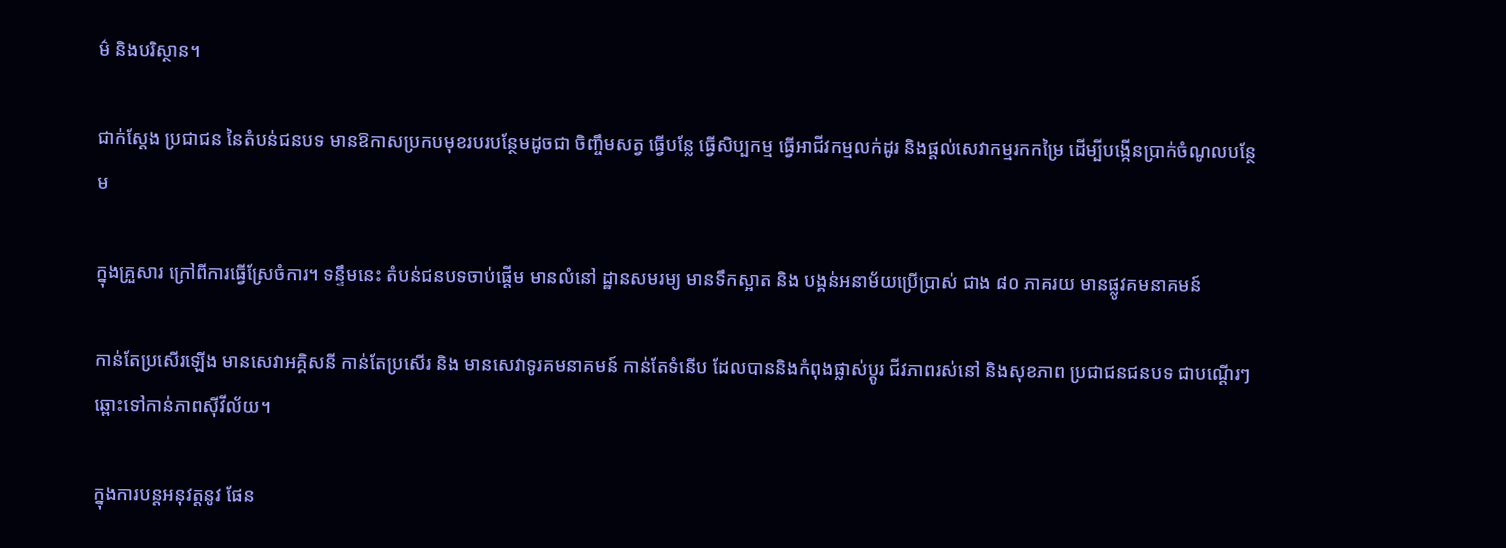ម៌ និងបរិស្ថាន។

ជាក់ស្តែង ប្រជាជន នៃតំបន់ជនបទ មានឱកាសប្រកបមុខរបរបន្ថែមដូចជា ចិញ្ចឹមសត្វ ធ្វើបន្លែ ធ្វើសិប្បកម្ម ធ្វើអាជីវកម្មលក់ដូរ និងផ្តល់សេវាកម្មរកកម្រៃ ដើម្បីបង្កើនប្រាក់ចំណូលបន្ថែម

ក្នុងគ្រួសារ ក្រៅពីការធ្វើស្រែចំការ។ ទន្ទឹមនេះ តំបន់ជនបទចាប់ផ្តើម មានលំនៅ ដ្ឋានសមរម្យ មានទឹកស្អាត និង បង្គន់អនាម័យប្រើប្រាស់ ជាង ៨០ ភាគរយ មានផ្លូវគមនាគមន៍

កាន់តែប្រសើរឡើង មានសេវាអគ្គិសនី កាន់តែប្រសើរ និង មានសេវាទូរគមនាគមន៍ កាន់តែទំនើប ដែលបាននិងកំពុងផ្លាស់ប្តូរ ជីវភាពរស់នៅ និងសុខភាព ប្រជាជនជនបទ ជាបណ្តើរៗ ឆ្ពោះទៅកាន់ភាពស៊ីវីល័យ។

ក្នុងការបន្តអនុវត្តនូវ ផែន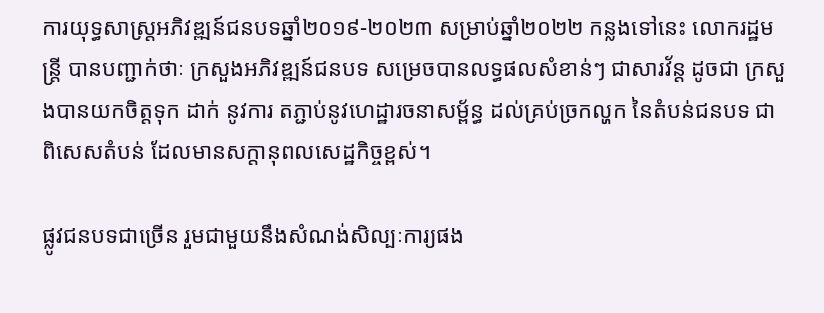ការយុទ្ធសាស្ត្រអភិវឌ្ឍន៍ជនបទឆ្នាំ២០១៩-២០២៣ សម្រាប់ឆ្នាំ២០២២ កន្លងទៅនេះ លោករដ្ឋមន្ត្រី បានបញ្ជាក់ថាៈ ក្រសួងអភិវឌ្ឍន៍ជនបទ សម្រេចបានលទ្ធផលសំខាន់ៗ ជាសារវ័ន្ត ដូចជា ក្រសួងបានយកចិត្តទុក ដាក់ នូវការ តភ្ជាប់នូវហេដ្ឋារចនាសម្ព័ន្ធ ដល់គ្រប់ច្រកល្ហក នៃតំបន់ជនបទ ជាពិសេសតំបន់ ដែលមានសក្តានុពលសេដ្ឋកិច្ចខ្ពស់។

ផ្លូវជនបទជាច្រើន រួមជាមួយនឹងសំណង់សិល្បៈការ្យផង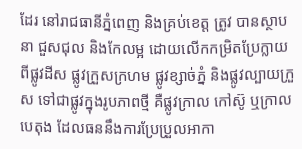ដែរ នៅរាជធានីភ្នំពេញ និងគ្រប់ខេត្ត ត្រូវ បានស្ថាបនា ជួសជុល និងកែលម្អ ដោយលើកកម្រិតប្រែក្លាយ ពីផ្លូវដីស ផ្លូវក្រួសក្រហម ផ្លូវខ្សាច់ភ្នំ និងផ្លូវល្បាយក្រួស ទៅជាផ្លូវក្នុងរូបភាពថ្មី គឺផ្លូវក្រាល កៅស៊ូ ឬក្រាលបេតុង ដែលធននឹងការប្រែប្រួលអាកា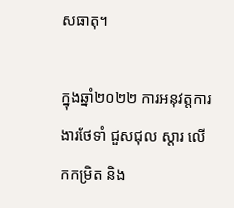សធាតុ។

ក្នុងឆ្នាំ២០២២ ការអនុវត្តការងារថែទាំ ជួសជុល ស្តារ លើកកម្រិត និង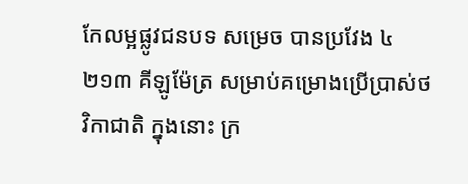កែលម្អផ្លូវជនបទ សម្រេច បានប្រវែង ៤ ២១៣ គីឡូម៉ែត្រ សម្រាប់គម្រោងប្រើប្រាស់ថវិកាជាតិ ក្នុងនោះ ក្រ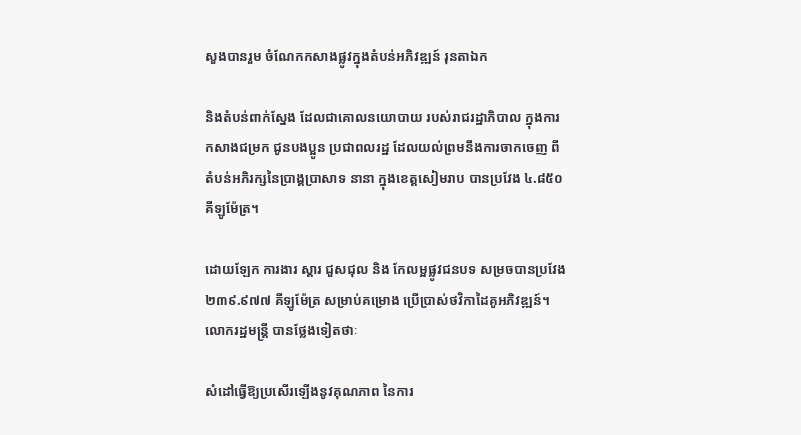សួងបានរួម ចំណែកកសាងផ្លូវក្នុងតំបន់អភិវឌ្ឍន៍ រុនតាឯក

និងតំបន់ពាក់ស្នែង ដែលជាគោលនយោបាយ របស់រាជរដ្ឋាភិបាល ក្នុងការកសាងជម្រក ជូនបងប្អូន ប្រជាពលរដ្ឋ ដែលយល់ព្រមនឹងការចាកចេញ ពីតំបន់អភិរក្សនៃប្រាង្គប្រាសាទ នានា ក្នុងខេត្តសៀមរាប បានប្រវែង ៤.៨៥០ គីឡូម៉ែត្រ។

ដោយឡែក ការងារ ស្តារ ជួសជុល និង កែលម្អផ្លូវជនបទ សម្រចបានប្រវែង ២៣៩.៩៧៧ គីឡូម៉ែត្រ សម្រាប់គម្រោង ប្រើប្រាស់ថវិកាដៃគូអភិវឌ្ឍន៍។ លោករដ្ឋមន្ត្រី បានថ្លែងទៀតថាៈ

សំដៅធ្វើឱ្យប្រសើរឡើងនូវគុណភាព នៃការ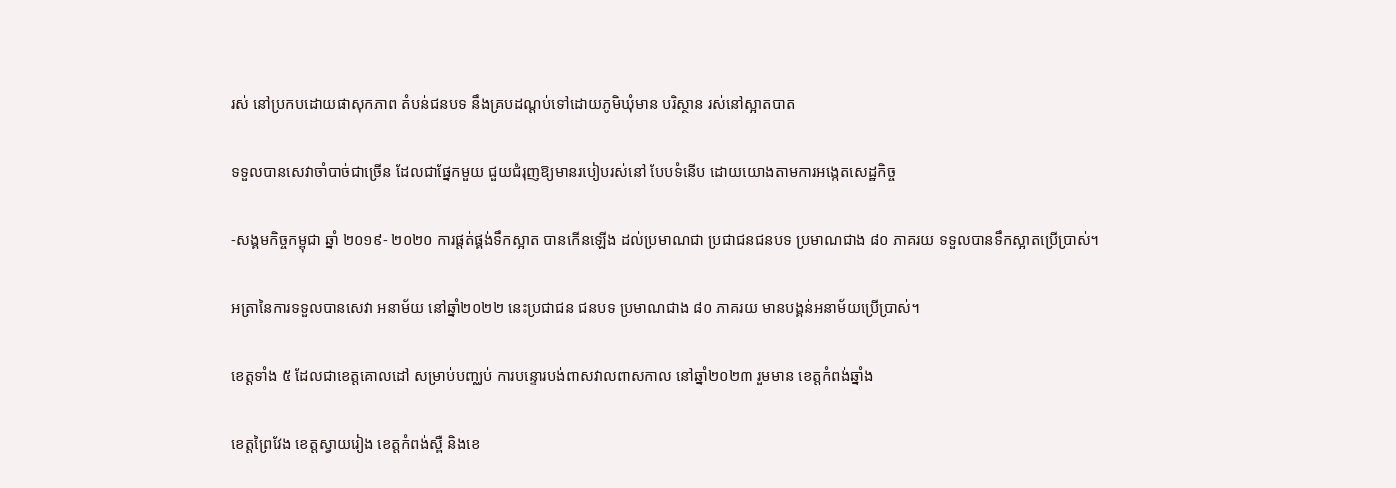រស់ នៅប្រកបដោយផាសុកភាព តំបន់ជនបទ នឹងគ្របដណ្តប់ទៅដោយភូមិឃុំមាន បរិស្ថាន រស់នៅស្អាតបាត

ទទួលបានសេវាចាំបាច់ជាច្រើន ដែលជាផ្នែកមួយ ជួយជំរុញឱ្យមានរបៀបរស់នៅ បែបទំនើប ដោយយោងតាមការអង្កេតសេដ្ឋកិច្ច

-សង្គមកិច្ចកម្ពុជា ឆ្នាំ ២០១៩- ២០២០ ការផ្តត់ផ្គង់ទឹកស្អាត បានកើនឡើង ដល់ប្រមាណជា ប្រជាជនជនបទ ប្រមាណជាង ៨០ ភាគរយ ទទួលបានទឹកស្អាតប្រើប្រាស់។

អត្រានៃការទទួលបានសេវា អនាម័យ នៅឆ្នាំ២០២២ នេះប្រជាជន ជនបទ ប្រមាណជាង ៨០ ភាគរយ មានបង្គន់អនាម័យប្រើប្រាស់។

ខេត្តទាំង ៥ ដែលជាខេត្តគោលដៅ សម្រាប់បញ្ឈប់ ការបន្ទោរបង់ពាសវាលពាសកាល នៅឆ្នាំ២០២៣ រួមមាន ខេត្តកំពង់ឆ្នាំង

ខេត្តព្រៃវែង ខេត្តស្វាយរៀង ខេត្តកំពង់ស្ពឺ និងខេ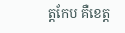ត្តកែប គឺខេត្ត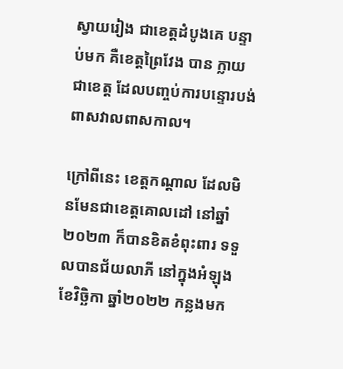ស្វាយរៀង ជាខេត្តដំបូងគេ បន្ទាប់មក គឺខេត្តព្រៃវែង បាន ក្លាយជាខេត្ត ដែលបញ្ចប់ការបន្ទោរបង់ពាសវាលពាសកាល។

ក្រៅពីនេះ ខេត្តកណ្តាល ដែលមិនមែនជាខេត្តគោលដៅ នៅឆ្នាំ២០២៣ ក៏បានខិតខំពុះពារ ទទួលបានជ័យលាភី នៅក្នុងអំឡុងខែវិច្ឆិកា ឆ្នាំ២០២២ កន្លងមក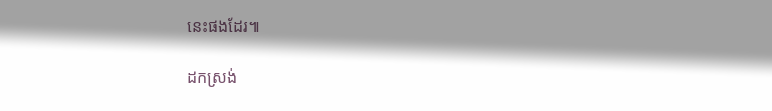នេះផងដែរ៕

ដកស្រង់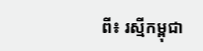ពី៖ រស្មីកម្ពុជា